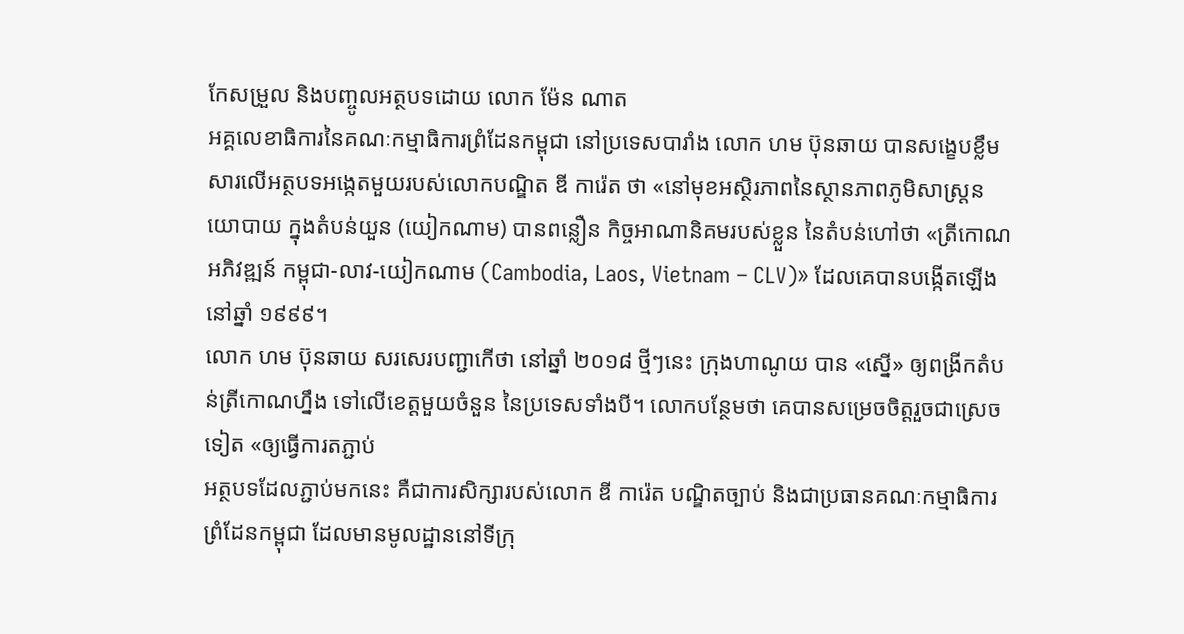កែសម្រួល និងបញ្ចូលអត្ថបទដោយ លោក ម៉ែន ណាត
អគ្គលេខាធិការនៃគណៈកម្មាធិការព្រំដែនកម្ពុជា នៅប្រទេសបារាំង លោក ហម ប៊ុនឆាយ បានសង្ខេបខ្លឹមសារលើអត្ថបទអង្កេតមួយរបស់លោកបណ្ឌិត ឌី ការ៉េត ថា «នៅមុខអស្ថិរភាពនៃស្ថានភាពភូមិសាស្ត្រនយោបាយ ក្នុងតំបន់យួន (យៀកណាម) បានពន្លឿន កិច្ចអាណានិគមរបស់ខ្លួន នៃតំបន់ហៅថា «ត្រីកោណអភិវឌ្ឍន៍ កម្ពុជា-លាវ-យៀកណាម (Cambodia, Laos, Vietnam – CLV)» ដែលគេបានបង្កើតឡើង នៅឆ្នាំ ១៩៩៩។
លោក ហម ប៊ុនឆាយ សរសេរបញ្ជាកើថា នៅឆ្នាំ ២០១៨ ថ្មីៗនេះ ក្រុងហាណូយ បាន «ស្នើ» ឲ្យពង្រីកតំបន់ត្រីកោណហ្នឹង ទៅលើខេត្តមួយចំនួន នៃប្រទេសទាំងបី។ លោកបន្ថែមថា គេបានសម្រេចចិត្តរួចជាស្រេចទៀត «ឲ្យធ្វើការតភ្ជាប់
អត្ថបទដែលភ្ជាប់មកនេះ គឺជាការសិក្សារបស់លោក ឌី ការ៉េត បណ្ឌិតច្បាប់ និងជាប្រធានគណៈកម្មាធិការព្រំដែនកម្ពុជា ដែលមានមូលដ្ឋាននៅទីក្រុ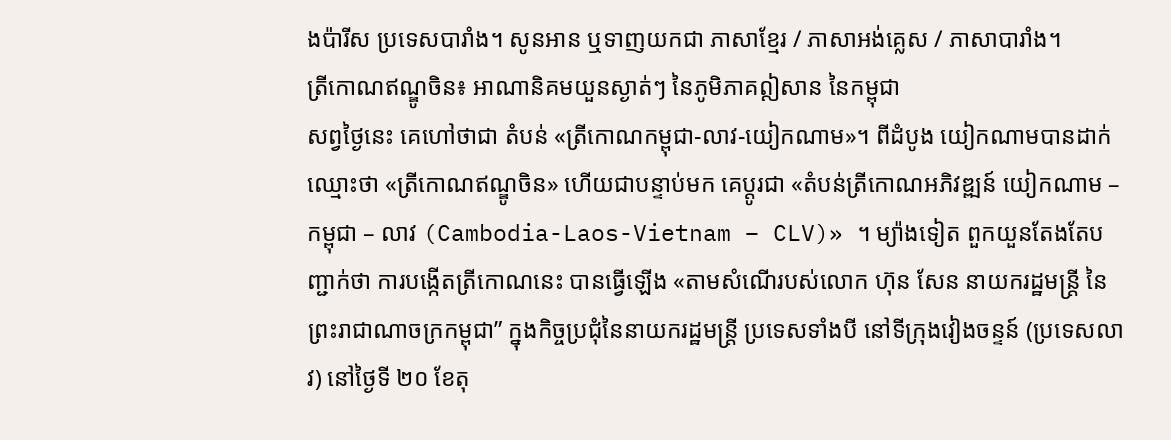ងប៉ារីស ប្រទេសបារាំង។ សូនអាន ឬទាញយកជា ភាសាខ្មែរ / ភាសាអង់គ្លេស / ភាសាបារាំង។
ត្រីកោណឥណ្ឌូចិន៖ អាណានិគមយួនស្ងាត់ៗ នៃភូមិភាគឦសាន នៃកម្ពុជា
សព្វថ្ងៃនេះ គេហៅថាជា តំបន់ «ត្រីកោណកម្ពុជា-លាវ-យៀកណាម»។ ពីដំបូង យៀកណាមបានដាក់ ឈ្មោះថា «ត្រីកោណឥណ្ឌូចិន» ហើយជាបន្ទាប់មក គេប្តូរជា «តំបន់ត្រីកោណអភិវឌ្ឍន៍ យៀកណាម – កម្ពុជា – លាវ (Cambodia-Laos-Vietnam – CLV)» ។ ម្យ៉ាងទៀត ពួកយួនតែងតែបញ្ជាក់ថា ការបង្កើតត្រីកោណនេះ បានធ្វើឡើង «តាមសំណើរបស់លោក ហ៊ុន សែន នាយករដ្ឋមន្ត្រី នៃព្រះរាជាណាចក្រកម្ពុជា” ក្នុងកិច្ចប្រជុំនៃនាយករដ្ឋមន្ត្រី ប្រទេសទាំងបី នៅទីក្រុងវៀងចន្ទន៍ (ប្រទេសលាវ) នៅថ្ងៃទី ២០ ខែតុ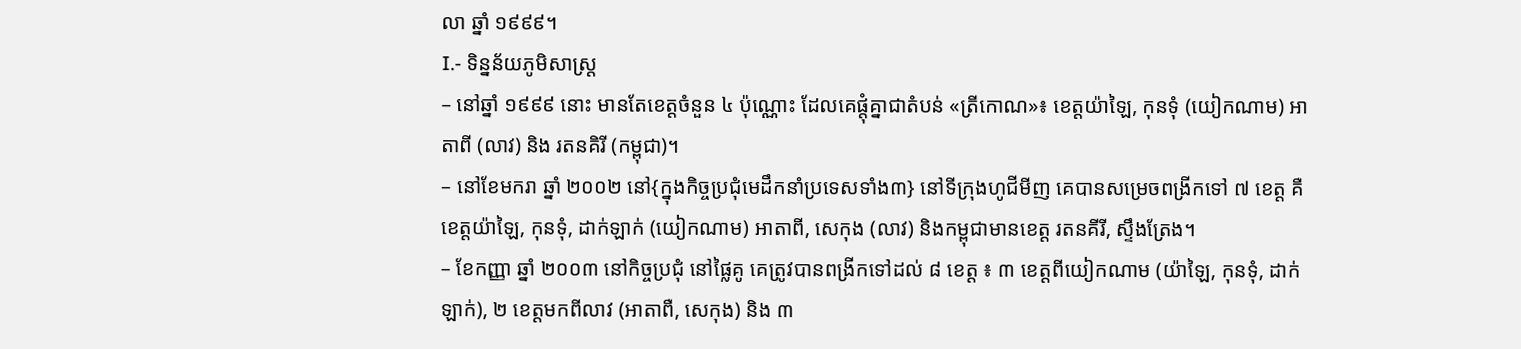លា ឆ្នាំ ១៩៩៩។
I.- ទិន្នន័យភូមិសាស្ត្រ
– នៅឆ្នាំ ១៩៩៩ នោះ មានតែខេត្តចំនួន ៤ ប៉ុណ្ណោះ ដែលគេផ្តុំគ្នាជាតំបន់ «ត្រីកោណ»៖ ខេត្តយ៉ាឡៃ, កុនទុំ (យៀកណាម) អាតាពី (លាវ) និង រតនគិរី (កម្ពុជា)។
– នៅខែមករា ឆ្នាំ ២០០២ នៅ{ក្នុងកិច្ចប្រជុំមេដឹកនាំប្រទេសទាំង៣} នៅទីក្រុងហូជីមីញ គេបានសម្រេចពង្រីកទៅ ៧ ខេត្ត គឺខេត្តយ៉ាឡៃ, កុនទុំ, ដាក់ឡាក់ (យៀកណាម) អាតាពី, សេកុង (លាវ) និងកម្ពុជាមានខេត្ត រតនគីរី, ស្ទឹងត្រែង។
– ខែកញ្ញា ឆ្នាំ ២០០៣ នៅកិច្ចប្រជុំ នៅផ្លៃគូ គេត្រូវបានពង្រីកទៅដល់ ៨ ខេត្ត ៖ ៣ ខេត្តពីយៀកណាម (យ៉ាឡៃ, កុនទុំ, ដាក់ឡាក់), ២ ខេត្តមកពីលាវ (អាតាពឺ, សេកុង) និង ៣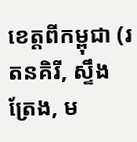ខេត្តពីកម្ពុជា (រតនគិរី, ស្ទឹងត្រែង, ម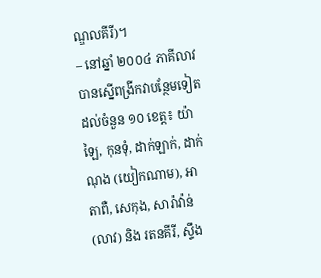ណ្ឌលគីរី)។
– នៅឆ្នាំ ២០០៤ ភាគីលាវ បានស្នើពង្រីកវាបន្ថែមទៀត ដល់ចំនួន ១០ ខេត្ត៖ យ៉ាឡៃ, កុនទុំ, ដាក់ឡាក់, ដាក់ណុង (យៀកណាម), អាតាពឺ, សេកុង, សារ៉ាវ៉ាន់ (លាវ) និង រតនគីរី, ស្ទឹង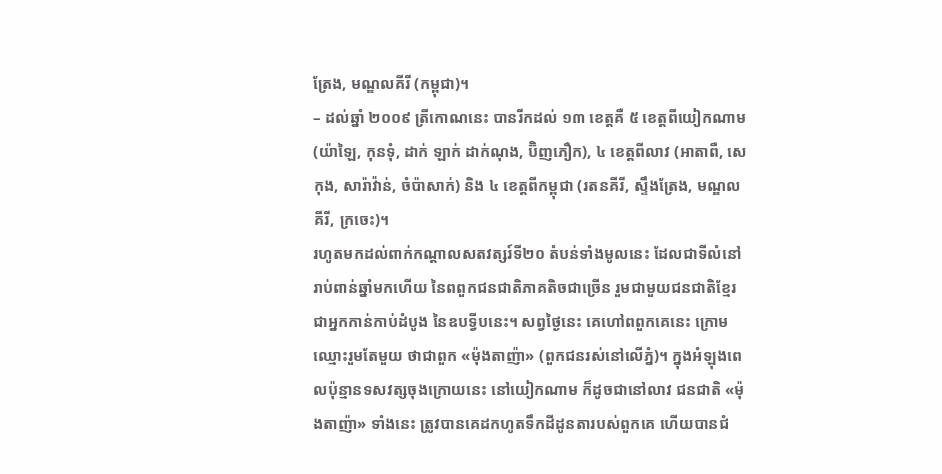ត្រែង, មណ្ឌលគីរី (កម្ពុជា)។
– ដល់ឆ្នាំ ២០០៩ ត្រីកោណនេះ បានរីកដល់ ១៣ ខេត្តគឺ ៥ ខេត្តពីយៀកណាម (យ៉ាឡៃ, កុនទុំ, ដាក់ ឡាក់ ដាក់ណុង, ប៊ិញភឿក), ៤ ខេត្តពីលាវ (អាតាពឺ, សេកុង, សារ៉ាវ៉ាន់, ចំប៉ាសាក់) និង ៤ ខេត្តពីកម្ពុជា (រតនគីរី, ស្ទឹងត្រែង, មណ្ឌលគីរី, ក្រចេះ)។
រហូតមកដល់ពាក់កណ្តាលសតវត្សរ៍ទី២០ តំបន់ទាំងមូលនេះ ដែលជាទីលំនៅរាប់ពាន់ឆ្នាំមកហើយ នៃពពួកជនជាតិភាគតិចជាច្រើន រួមជាមួយជនជាតិខ្មែរ ជាអ្នកកាន់កាប់ដំបូង នៃឧបទ្វីបនេះ។ សព្វថ្ងៃនេះ គេហៅពពួកគេនេះ ក្រោមឈ្មោះរួមតែមួយ ថាជាពួក «ម៉ុងតាញ៉ា» (ពួកជនរស់នៅលើភ្នំ)។ ក្នុងអំឡុងពេលប៉ុន្មានទសវត្សចុងក្រោយនេះ នៅយៀកណាម ក៏ដូចជានៅលាវ ជនជាតិ «ម៉ុងតាញ៉ា» ទាំងនេះ ត្រូវបានគេដកហូតទឹកដីដូនតារបស់ពួកគេ ហើយបានជំ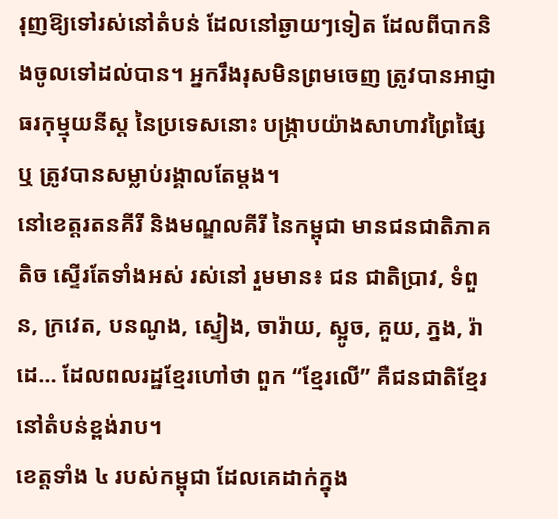រុញឱ្យទៅរស់នៅតំបន់ ដែលនៅឆ្ងាយៗទៀត ដែលពីបាកនិងចូលទៅដល់បាន។ អ្នករឹងរុសមិនព្រមចេញ ត្រូវបានអាជ្ញាធរកុម្មុយនីស្ត នៃប្រទេសនោះ បង្ក្រាបយ៉ាងសាហាវព្រៃផ្សៃ ឬ ត្រូវបានសម្លាប់រង្គាលតែម្តង។
នៅខេត្តរតនគីរី និងមណ្ឌលគីរី នៃកម្ពុជា មានជនជាតិភាគតិច ស្ទើរតែទាំងអស់ រស់នៅ រួមមាន៖ ជន ជាតិប្រាវ, ទំពួន, ក្រវេត, បនណូង, ស្ទៀង, ចារ៉ាយ, ស្អូច, គួយ, ភ្នង, រ៉ាដេ… ដែលពលរដ្ឋខ្មែរហៅថា ពួក “ខ្មែរលើ” គឺជនជាតិខ្មែរ នៅតំបន់ខ្ពង់រាប។
ខេត្តទាំង ៤ របស់កម្ពុជា ដែលគេដាក់ក្នុង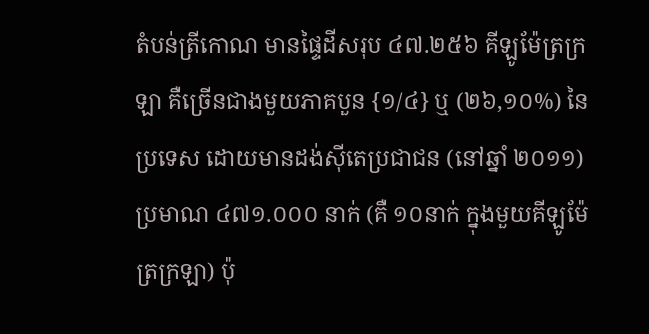តំបន់ត្រីកោណ មានផ្ទៃដីសរុប ៤៧.២៥៦ គីឡូម៉ែត្រក្រឡា គឺច្រើនជាងមួយភាគបួន {១/៤} ឬ (២៦,១០%) នៃប្រទេស ដោយមានដង់ស៊ីតេប្រជាជន (នៅឆ្នាំ ២០១១) ប្រមាណ ៤៧១.០០០ នាក់ (គឺ ១០នាក់ ក្នុងមួយគីឡូម៉ែត្រក្រឡា) ប៉ុ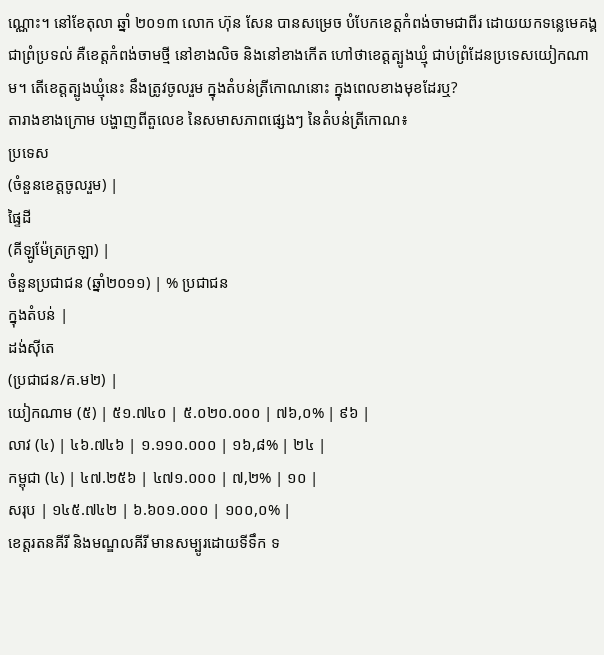ណ្ណោះ។ នៅខែតុលា ឆ្នាំ ២០១៣ លោក ហ៊ុន សែន បានសម្រេច បំបែកខេត្តកំពង់ចាមជាពីរ ដោយយកទន្លេមេគង្គជាព្រំប្រទល់ គឺខេត្តកំពង់ចាមថ្មី នៅខាងលិច និងនៅខាងកើត ហៅថាខេត្តត្បូងឃ្មុំ ជាប់ព្រំដែនប្រទេសយៀកណាម។ តើខេត្តត្បូងឃ្មុំនេះ នឹងត្រូវចូលរួម ក្នុងតំបន់ត្រីកោណនោះ ក្នុងពេលខាងមុខដែរឬ?
តារាងខាងក្រោម បង្ហាញពីតួលេខ នៃសមាសភាពផ្សេងៗ នៃតំបន់ត្រីកោណ៖
ប្រទេស
(ចំនួនខេត្តចូលរួម) |
ផ្ទៃដី
(គីឡូម៉ែត្រក្រឡា) |
ចំនួនប្រជាជន (ឆ្នាំ២០១១) | % ប្រជាជន
ក្នុងតំបន់ |
ដង់ស៊ីតេ
(ប្រជាជន/គ.ម២) |
យៀកណាម (៥) | ៥១.៧៤០ | ៥.០២០.០០០ | ៧៦,០% | ៩៦ |
លាវ (៤) | ៤៦.៧៤៦ | ១.១១០.០០០ | ១៦,៨% | ២៤ |
កម្ពុជា (៤) | ៤៧.២៥៦ | ៤៧១.០០០ | ៧,២% | ១០ |
សរុប | ១៤៥.៧៤២ | ៦.៦០១.០០០ | ១០០,០% |
ខេត្តរតនគីរី និងមណ្ឌលគីរី មានសម្បូរដោយទីទឹក ទ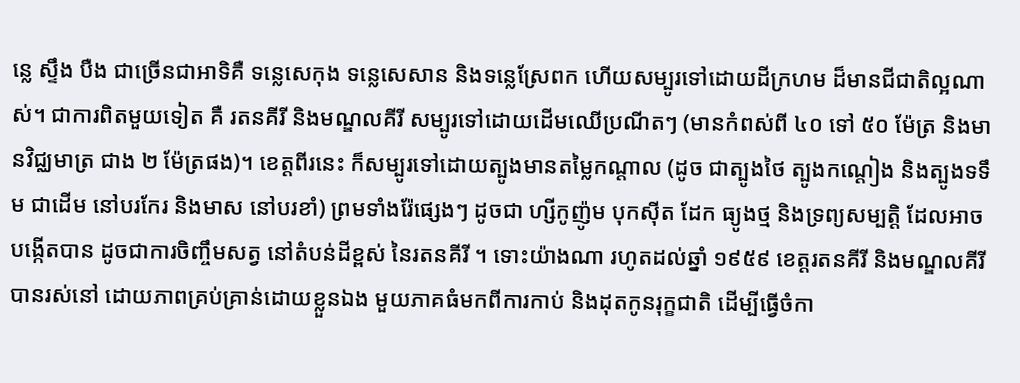ន្លេ ស្ទឹង បឺង ជាច្រើនជាអាទិគឺ ទន្លេសេកុង ទន្លេសេសាន និងទន្លេស្រែពក ហើយសម្បូរទៅដោយដីក្រហម ដ៏មានជីជាតិល្អណាស់។ ជាការពិតមួយទៀត គឺ រតនគីរី និងមណ្ឌលគីរី សម្បូរទៅដោយដើមឈើប្រណីតៗ (មានកំពស់ពី ៤០ ទៅ ៥០ ម៉ែត្រ និងមានវិជ្ឈមាត្រ ជាង ២ ម៉ែត្រផង)។ ខេត្តពីរនេះ ក៏សម្បូរទៅដោយត្បូងមានតម្លៃកណ្តាល (ដូច ជាត្បូងថៃ ត្បូងកណ្តៀង និងត្បូងទទឹម ជាដើម នៅបរកែរ និងមាស នៅបរខាំ) ព្រមទាំងរ៉ែផ្សេងៗ ដូចជា ហ្សីកូញ៉ូម បុកស៊ីត ដែក ធ្យូងថ្ម និងទ្រព្យសម្បត្តិ ដែលអាចបង្កើតបាន ដូចជាការចិញ្ចឹមសត្វ នៅតំបន់ដីខ្ពស់ នៃរតនគីរី ។ ទោះយ៉ាងណា រហូតដល់ឆ្នាំ ១៩៥៩ ខេត្តរតនគីរី និងមណ្ឌលគីរី បានរស់នៅ ដោយភាពគ្រប់គ្រាន់ដោយខ្លួនឯង មួយភាគធំមកពីការកាប់ និងដុតកូនរុក្ខជាតិ ដើម្បីធ្វើចំកា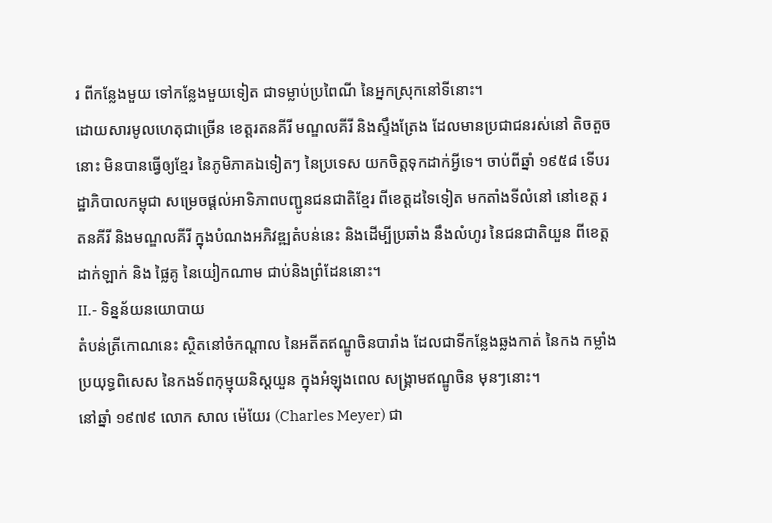រ ពីកន្លែងមួយ ទៅកន្លែងមួយទៀត ជាទម្លាប់ប្រពៃណី នៃអ្នកស្រុកនៅទីនោះ។
ដោយសារមូលហេតុជាច្រើន ខេត្តរតនគីរី មណ្ឌលគីរី និងស្ទឹងត្រែង ដែលមានប្រជាជនរស់នៅ តិចតួចនោះ មិនបានធ្វើឲ្យខ្មែរ នៃភូមិភាគឯទៀតៗ នៃប្រទេស យកចិត្តទុកដាក់អ្វីទេ។ ចាប់ពីឆ្នាំ ១៩៥៨ ទើបរដ្ឋាភិបាលកម្ពុជា សម្រេចផ្តល់អាទិភាពបញ្ជូនជនជាតិខែ្មរ ពីខេត្តដទៃទៀត មកតាំងទីលំនៅ នៅខេត្ត រតនគីរី និងមណ្ឌលគីរី ក្នុងបំណងអភិវឌ្ឍតំបន់នេះ និងដើម្បីប្រឆាំង នឹងលំហូរ នៃជនជាតិយួន ពីខេត្តដាក់ឡាក់ និង ផ្លៃគូ នៃយៀកណាម ជាប់និងព្រំដែននោះ។
II.- ទិន្នន័យនយោបាយ
តំបន់ត្រីកោណនេះ ស្ថិតនៅចំកណ្តាល នៃអតីតឥណ្ឌូចិនបារាំង ដែលជាទីកន្លែងឆ្លងកាត់ នៃកង កម្លាំងប្រយុទ្ធពិសេស នៃកងទ័ពកុម្មុយនិស្តយួន ក្នុងអំឡុងពេល សង្គ្រាមឥណ្ឌូចិន មុនៗនោះ។
នៅឆ្នាំ ១៩៧៩ លោក សាល ម៉េយែរ (Charles Meyer) ជា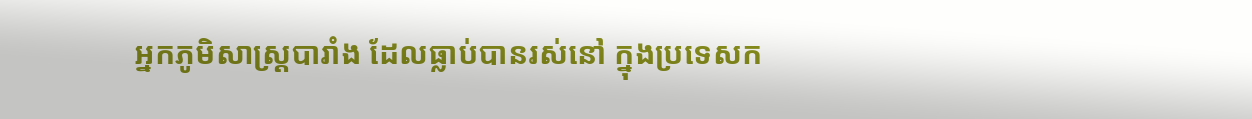អ្នកភូមិសាស្ត្របារាំង ដែលធ្លាប់បានរស់នៅ ក្នុងប្រទេសក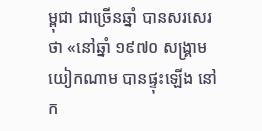ម្ពុជា ជាច្រើនឆ្នាំ បានសរសេរថា «នៅឆ្នាំ ១៩៧០ សង្គ្រាមយៀកណាម បានផ្ទុះឡើង នៅក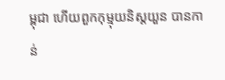ម្ពុជា ហើយពួកកុម្មុយនិស្តយួន បានកាន់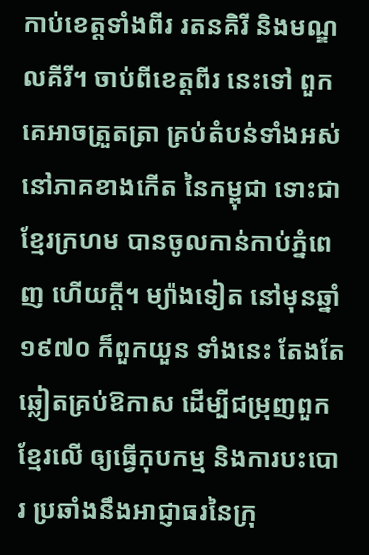កាប់ខេត្តទាំងពីរ រតនគិរី និងមណ្ឌលគីរី។ ចាប់ពីខេត្តពីរ នេះទៅ ពួកគេអាចត្រួតត្រា គ្រប់តំបន់ទាំងអស់ នៅភាគខាងកើត នៃកម្ពុជា ទោះជាខ្មែរក្រហម បានចូលកាន់កាប់ភ្នំពេញ ហើយក្តី។ ម្យ៉ាងទៀត នៅមុនឆ្នាំ ១៩៧០ ក៏ពួកយួន ទាំងនេះ តែងតែឆ្លៀតគ្រប់ឱកាស ដើម្បីជម្រុញពួកខ្មែរលើ ឲ្យធ្វើកុបកម្ម និងការបះបោរ ប្រឆាំងនឹងអាជ្ញាធរនៃក្រុ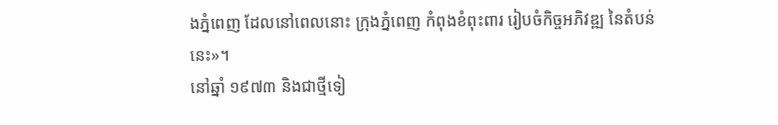ងភ្នំពេញ ដែលនៅពេលនោះ ក្រុងភ្នំពេញ កំពុងខំពុះពារ រៀបចំកិច្ចអភិវឌ្ឍ នៃតំបន់នេះ»។
នៅឆ្នាំ ១៩៧៣ និងជាថ្មីទៀ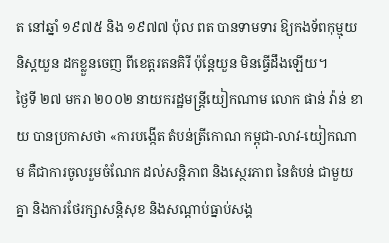ត នៅឆ្នាំ ១៩៧៥ និង ១៩៧៧ ប៉ុល ពត បានទាមទារ ឱ្យកងទ័ពកុម្មុយនិស្តយួន ដកខ្លួនចេញ ពីខេត្តរតនគិរី ប៉ុន្តែយួន មិនធ្វើដឹងឡើយ។
ថ្ងៃទី ២៧ មករា ២០០២ នាយករដ្ឋមន្ត្រីយៀកណាម លោក ផាន់ វ៉ាន់ ខាយ បានប្រកាសថា «ការបង្កើត តំបន់ត្រីកោណ កម្ពុជា-លាវ-យៀកណាម គឺជាការចូលរួមចំណែក ដល់សន្តិភាព និងស្ថេរភាព នៃតំបន់ ជាមួយគ្នា និងការថែរក្សាសន្តិសុខ និងសណ្តាប់ធ្នាប់សង្គ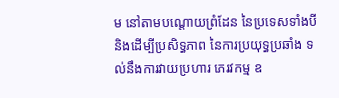ម នៅតាមបណ្តោយព្រំដែន នៃប្រទេសទាំងបី និងដើម្បីប្រសិទ្ធភាព នៃការប្រយុទ្ធប្រឆាំង ទល់នឹងការវាយប្រហារ ភេរវកម្ម ឧ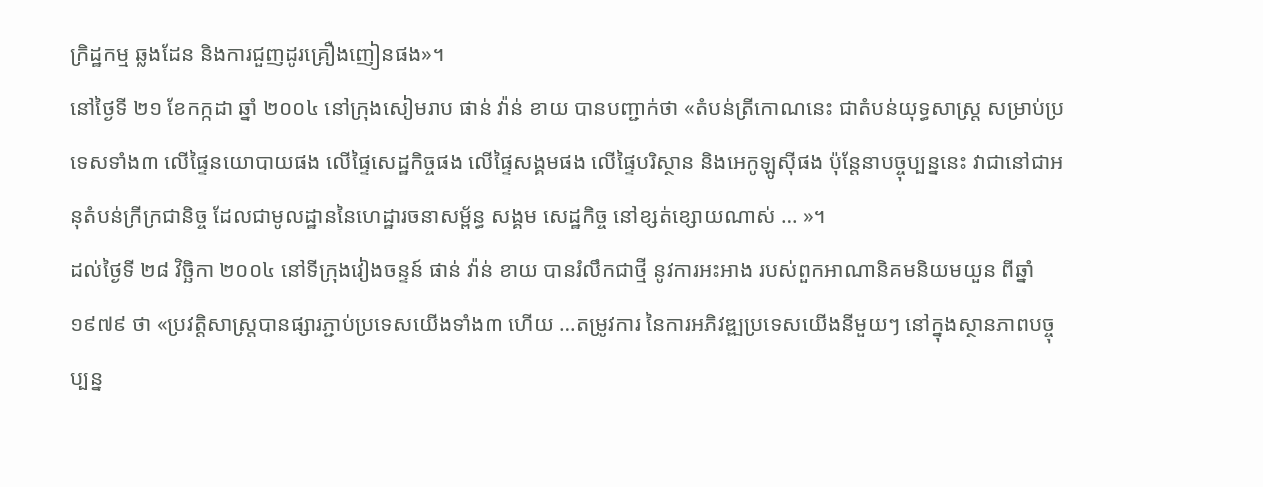ក្រិដ្ឋកម្ម ឆ្លងដែន និងការជួញដូរគ្រឿងញៀនផង»។
នៅថ្ងៃទី ២១ ខែកក្កដា ឆ្នាំ ២០០៤ នៅក្រុងសៀមរាប ផាន់ វ៉ាន់ ខាយ បានបញ្ជាក់ថា «តំបន់ត្រីកោណនេះ ជាតំបន់យុទ្ធសាស្ត្រ សម្រាប់ប្រទេសទាំង៣ លើផ្ទៃនយោបាយផង លើផ្ទៃសេដ្ឋកិច្ចផង លើផ្ទៃសង្គមផង លើផ្ទៃបរិស្ថាន និងអេកូឡូស៊ីផង ប៉ុន្តែនាបច្ចុប្បន្ននេះ វាជានៅជាអនុតំបន់ក្រីក្រជានិច្ច ដែលជាមូលដ្ឋាននៃហេដ្ឋារចនាសម្ព័ន្ធ សង្គម សេដ្ឋកិច្ច នៅខ្សត់ខ្សោយណាស់ … »។
ដល់ថ្ងៃទី ២៨ វិច្ឆិកា ២០០៤ នៅទីក្រុងវៀងចន្ទន៍ ផាន់ វ៉ាន់ ខាយ បានរំលឹកជាថ្មី នូវការអះអាង របស់ពួកអាណានិគមនិយមយួន ពីឆ្នាំ ១៩៧៩ ថា «ប្រវត្តិសាស្ត្របានផ្សារភ្ជាប់ប្រទេសយើងទាំង៣ ហើយ …តម្រូវការ នៃការអភិវឌ្ឍប្រទេសយើងនីមួយៗ នៅក្នុងស្ថានភាពបច្ចុប្បន្ន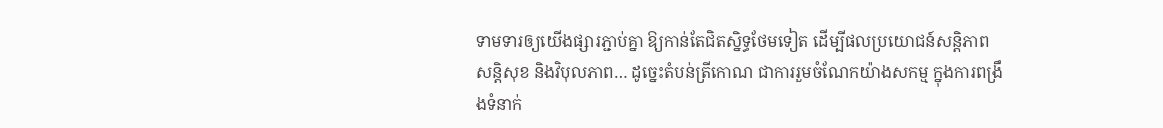ទាមទារឲ្យយើងផ្សារភ្ជាប់គ្នា ឱ្យកាន់តែជិតស្និទ្ធថែមទៀត ដើម្បីផលប្រយោជន៍សន្តិភាព សន្តិសុខ និងវិបុលភាព… ដូច្នេះតំបន់ត្រីកោណ ជាការរួមចំណែកយ៉ាងសកម្ម ក្នុងការពង្រឹងទំនាក់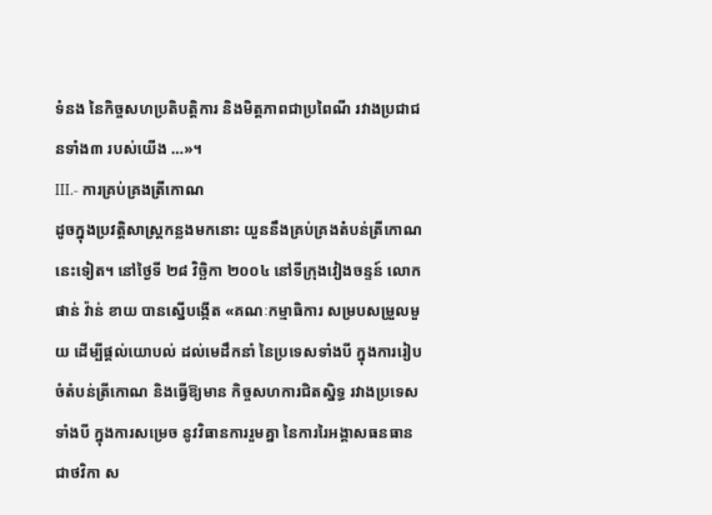ទំនង នៃកិច្ចសហប្រតិបត្តិការ និងមិត្តភាពជាប្រពៃណី រវាងប្រជាជនទាំង៣ របស់យើង …»។
III.- ការគ្រប់គ្រងត្រីកោណ
ដូចក្នុងប្រវត្តិសាស្ត្រកន្លងមកនោះ យួននឹងគ្រប់គ្រងតំបន់ត្រីកោណនេះទៀត។ នៅថ្ងៃទី ២៨ វិច្ឆិកា ២០០៤ នៅទីក្រុងវៀងចន្ទន៍ លោក ផាន់ វ៉ាន់ ខាយ បានស្នើបង្កើត «គណៈកម្មាធិការ សម្របសម្រួលមួយ ដើម្បីផ្តល់យោបល់ ដល់មេដឹកនាំ នៃប្រទេសទាំងបី ក្នុងការរៀបចំតំបន់ត្រីកោណ និងធ្វើឱ្យមាន កិច្ចសហការជិតស្និទ្ធ រវាងប្រទេសទាំងបី ក្នុងការសម្រេច នូវវិធានការរួមគ្នា នៃការរៃអង្គាសធនធាន ជាថវិកា ស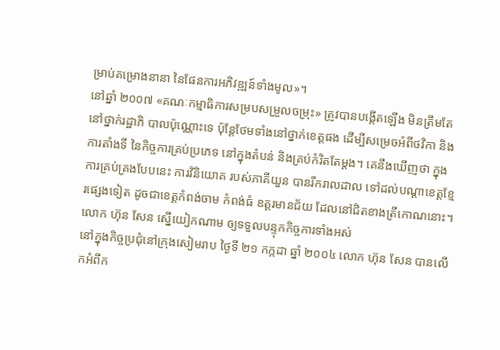ម្រាប់គម្រោងនានា នៃផែនការអភិវឌ្ឍន៍ទាំងមូល»។
នៅឆ្នាំ ២០០៧ «គណៈកម្មាធិការសម្របសម្រួលចម្រុះ» ត្រូវបានបង្កើតឡើង មិនត្រឹមតែនៅថ្នាក់រដ្ឋាភិ បាលប៉ុណ្ណោះទេ ប៉ុន្តែថែមទាំងនៅថ្នាក់ខេត្តផង ដើម្បីសម្រេចអំពីថវិកា និងការតាំងទី នៃកិច្ចការគ្រប់ប្រភេទ នៅក្នុងតំបន់ និងគ្រប់កំរិតតែម្តង។ គេនឹងឃើញថា ក្នុងការគ្រប់គ្រងបែបនេះ ការវិនិយោគ របស់ភាគីយួន បានរីករាលដាល ទៅដល់បណ្តាខេត្តខ្មែរផ្សេងទៀត ដូចជាខេត្តកំពង់ចាម កំពង់ធំ ឧត្តរមានជ័យ ដែលនៅជិតខាងត្រីកោណនោះ។
លោក ហ៊ុន សែន ស្នើយៀកណាម ឲ្យទទួលបន្ទុកកិច្ចការទាំងអស់
នៅក្នុងកិច្ចប្រជុំនៅក្រុងសៀមរាប ថ្ងៃទី ២១ កក្កដា ឆ្នាំ ២០០៤ លោក ហ៊ុន សែន បានលើកអំពីក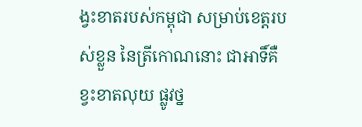ង្វះខាតរបស់កម្ពុជា សម្រាប់ខេត្តរបស់ខ្លួន នៃត្រីកោណនោះ ជាអាទិ៍គឺ ខ្វះខាតលុយ ផ្លូវថ្ន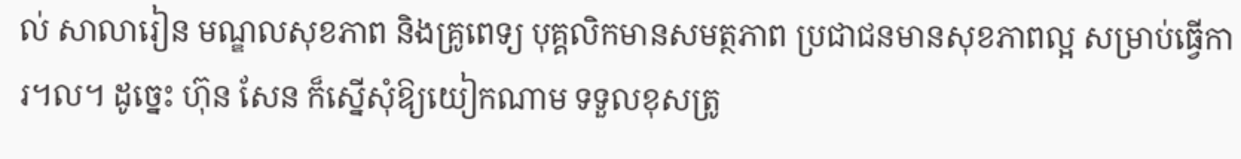ល់ សាលារៀន មណ្ឌលសុខភាព និងគ្រូពេទ្យ បុគ្គលិកមានសមត្ថភាព ប្រជាជនមានសុខភាពល្អ សម្រាប់ធ្វើការ។ល។ ដូច្នេះ ហ៊ុន សែន ក៏ស្នើសុំឱ្យយៀកណាម ទទួលខុសត្រូ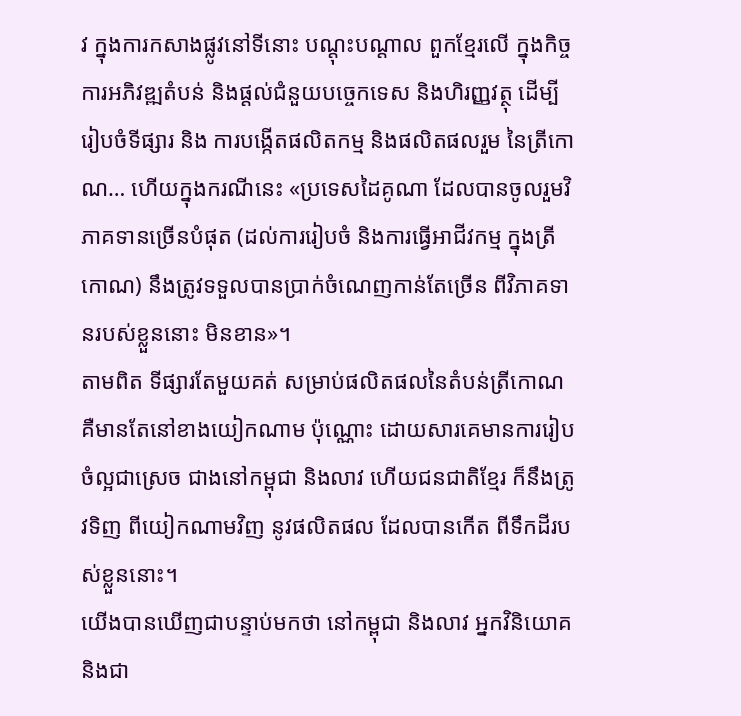វ ក្នុងការកសាងផ្លូវនៅទីនោះ បណ្តុះបណ្តាល ពួកខ្មែរលើ ក្នុងកិច្ចការអភិវឌ្ឍតំបន់ និងផ្តល់ជំនួយបច្ចេកទេស និងហិរញ្ញវត្ថុ ដើម្បីរៀបចំទីផ្សារ និង ការបង្កើតផលិតកម្ម និងផលិតផលរួម នៃត្រីកោណ… ហើយក្នុងករណីនេះ «ប្រទេសដៃគូណា ដែលបានចូលរួមវិភាគទានច្រើនបំផុត (ដល់ការរៀបចំ និងការធ្វើអាជីវកម្ម ក្នុងត្រីកោណ) នឹងត្រូវទទួលបានប្រាក់ចំណេញកាន់តែច្រើន ពីវិភាគទានរបស់ខ្លួននោះ មិនខាន»។
តាមពិត ទីផ្សារតែមួយគត់ សម្រាប់ផលិតផលនៃតំបន់ត្រីកោណ គឺមានតែនៅខាងយៀកណាម ប៉ុណ្ណោះ ដោយសារគេមានការរៀបចំល្អជាស្រេច ជាងនៅកម្ពុជា និងលាវ ហើយជនជាតិខ្មែរ ក៏នឹងត្រូវទិញ ពីយៀកណាមវិញ នូវផលិតផល ដែលបានកើត ពីទឹកដីរបស់ខ្លួននោះ។
យើងបានឃើញជាបន្ទាប់មកថា នៅកម្ពុជា និងលាវ អ្នកវិនិយោគ និងជា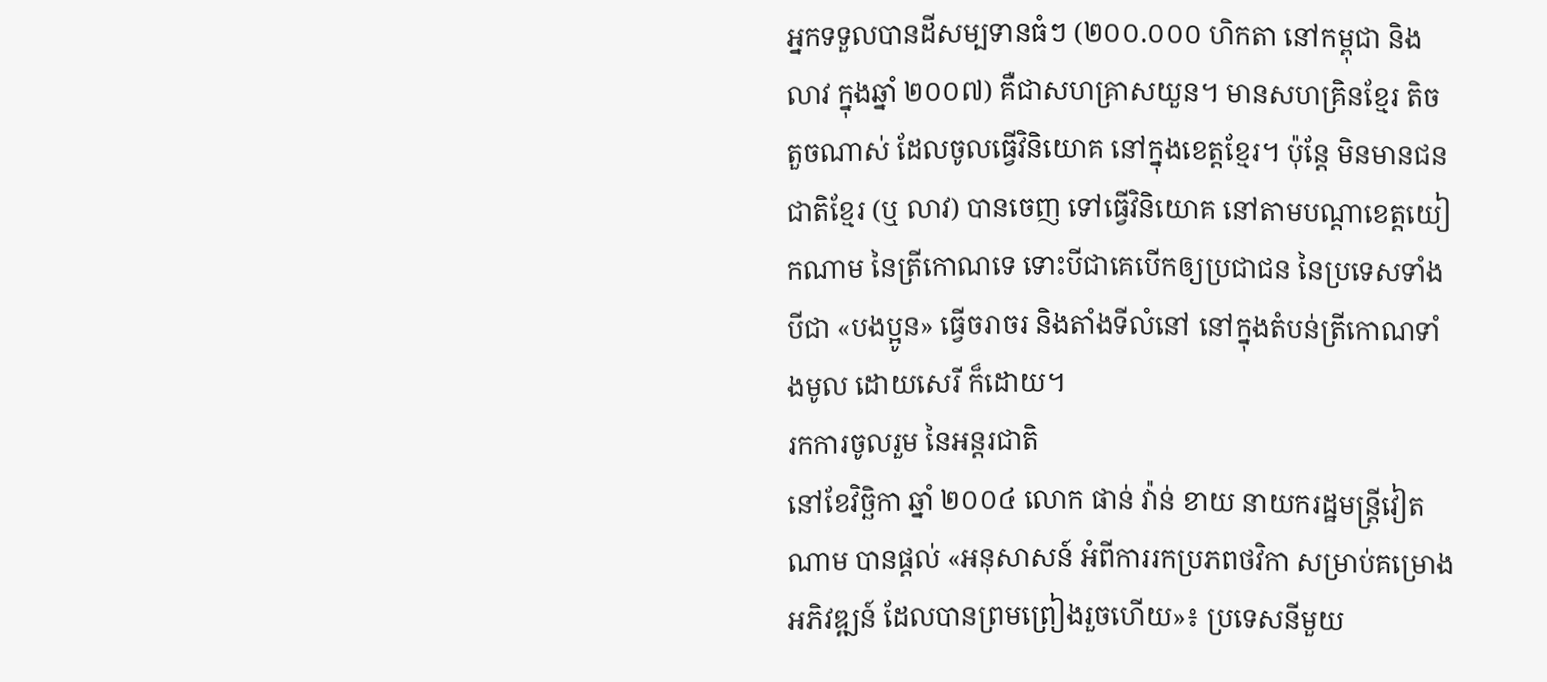អ្នកទទួលបានដីសម្បទានធំៗ (២០០.០០០ ហិកតា នៅកម្ពុជា និងលាវ ក្នុងឆ្នាំ ២០០៧) គឺជាសហគ្រាសយួន។ មានសហគ្រិនខ្មែរ តិចតួចណាស់ ដែលចូលធ្វើវិនិយោគ នៅក្នុងខេត្តខ្មែរ។ ប៉ុន្តែ មិនមានជនជាតិខ្មែរ (ឬ លាវ) បានចេញ ទៅធ្វើវិនិយោគ នៅតាមបណ្តាខេត្តយៀកណាម នៃត្រីកោណទេ ទោះបីជាគេបើកឲ្យប្រជាជន នៃប្រទេសទាំងបីជា «បងប្អូន» ធ្វើចរាចរ និងតាំងទីលំនៅ នៅក្នុងតំបន់ត្រីកោណទាំងមូល ដោយសេរី ក៏ដោយ។
រកការចូលរួម នៃអន្តរជាតិ
នៅខែវិច្ឆិកា ឆ្នាំ ២០០៤ លោក ផាន់ វ៉ាន់ ខាយ នាយករដ្ឋមន្រ្តីវៀតណាម បានផ្តល់ «អនុសាសន៍ អំពីការរកប្រភពថវិកា សម្រាប់គម្រោងអភិវឌ្ឍន៍ ដែលបានព្រមព្រៀងរួចហើយ»៖ ប្រទេសនីមួយ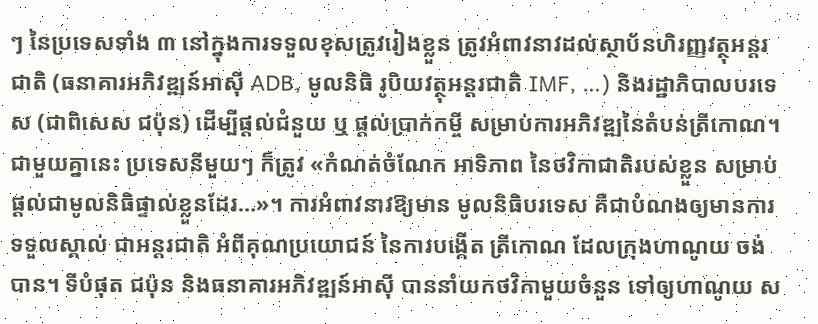ៗ នៃប្រទេសទាំង ៣ នៅក្នុងការទទួលខុសត្រូវរៀងខ្លួន ត្រូវអំពាវនាវដល់ស្ថាប័នហិរញ្ញវត្ថុអន្តរជាតិ (ធនាគារអភិវឌ្ឍន៍អាស៊ី ADB, មូលនិធិ រូបិយវត្ថុអន្តរជាតិ IMF, …) និងរដ្ឋាភិបាលបរទេស (ជាពិសេស ជប៉ុន) ដើម្បីផ្តល់ជំនួយ ឬ ផ្តល់ប្រាក់កម្ចី សម្រាប់ការអភិវឌ្ឍនៃតំបន់ត្រីកោណ។ ជាមួយគ្នានេះ ប្រទេសនីមួយៗ ក៏ត្រូវ «កំណត់ចំណែក អាទិភាព នៃថវិកាជាតិរបស់ខ្លួន សម្រាប់ផ្តល់ជាមូលនិធិផ្ទាល់ខ្លួនដែរ…»។ ការអំពាវនាវឱ្យមាន មូលនិធិបរទេស គឺជាបំណងឲ្យមានការទទួលស្គាល់ ជាអន្តរជាតិ អំពីគុណប្រយោជន៍ នៃការបង្កើត ត្រីកោណ ដែលក្រុងហាណូយ ចង់បាន។ ទីបំផុត ជប៉ុន និងធនាគារអភិវឌ្ឍន៍អាស៊ី បាននាំយកថវិកាមួយចំនួន ទៅឲ្យហាណូយ ស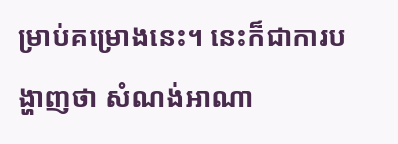ម្រាប់គម្រោងនេះ។ នេះក៏ជាការបង្ហាញថា សំណង់អាណា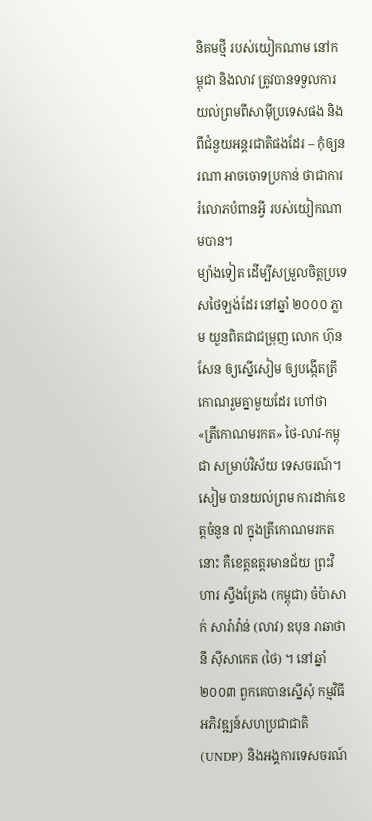និគមថ្មី របស់យៀកណាម នៅកម្ពុជា និងលាវ ត្រូវបានទទួលការយល់ព្រមពីសាម៉ីប្រទេសផង និងពីជំនួយអន្តរជាតិផងដែរ – កុំឲ្យនរណា អាចចោទប្រកាន់ ថាជាការរំលោភបំពានអ្វី របស់យៀកណាមបាន។
ម្យ៉ាងទៀត ដើម្បីសម្រួលចិត្តប្រទេសថៃឡង់ដែរ នៅឆ្នាំ ២០០០ ភ្លាម យួនពិតជាជម្រុញ លោក ហ៊ុន សែន ឲ្យស្នើសៀម ឲ្យបង្កើតត្រីកោណរួមគ្នាមួយដែរ ហៅថា «ត្រីកោណមរកត» ថៃ-លាវ-កម្ពុជា សម្រាប់វិស័យ ទេសចរណ៍។ សៀម បានយល់ព្រម ការដាក់ខេត្តចំនួន ៧ ក្នុងត្រីកោណមរកតនោះ គឺខេត្តឧត្តរមានជ័យ ព្រះវិហារ ស្ទឹងត្រែង (កម្ពុជា) ចំប៉ាសាក់ សារ៉ាវ៉ាន់ (លាវ) ឧបុន រាឆាថានី ស៊ីសាកេត (ថៃ) ។ នៅឆ្នាំ២០០៣ ពួកគេបានស្នើសុំ កម្មវិធីអភិវឌ្ឍន៍សហប្រជាជាតិ (UNDP) និងអង្គការទេសចរណ៍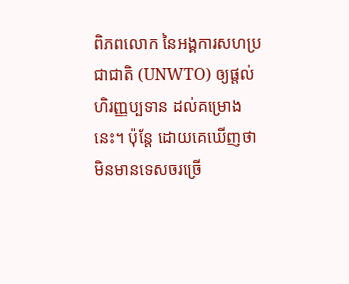ពិភពលោក នៃអង្គការសហប្រជាជាតិ (UNWTO) ឲ្យផ្តល់ហិរញ្ញប្បទាន ដល់គម្រោងនេះ។ ប៉ុន្តែ ដោយគេឃើញថា មិនមានទេសចរច្រើ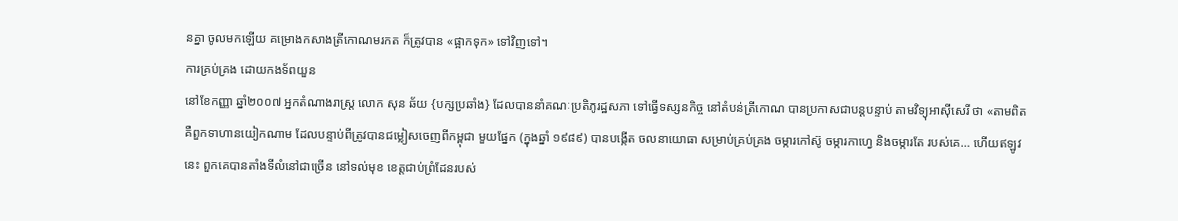នគ្នា ចូលមកឡើយ គម្រោងកសាងត្រីកោណមរកត ក៏ត្រូវបាន «ផ្អាកទុក» ទៅវិញទៅ។
ការគ្រប់គ្រង ដោយកងទ័ពយួន
នៅខែកញ្ញា ឆ្នាំ២០០៧ អ្នកតំណាងរាស្ត្រ លោក សុន ឆ័យ {បក្សប្រឆាំង} ដែលបាននាំគណៈប្រតិភូរដ្ឋសភា ទៅធ្វើទស្សនកិច្ច នៅតំបន់ត្រីកោណ បានប្រកាសជាបន្តបន្ទាប់ តាមវិទ្យុអាស៊ីសេរី ថា «តាមពិត គឺពួកទាហានយៀកណាម ដែលបន្ទាប់ពីត្រូវបានជម្លៀសចេញពីកម្ពុជា មួយផ្នែក (ក្នុងឆ្នាំ ១៩៨៩) បានបង្កើត ចលនាយោធា សម្រាប់គ្រប់គ្រង ចម្ការកៅស៊ូ ចម្ការកាហ្វេ និងចម្ការតែ របស់គេ… ហើយឥឡូវនេះ ពួកគេបានតាំងទីលំនៅជាច្រើន នៅទល់មុខ ខេត្តជាប់ព្រំដែនរបស់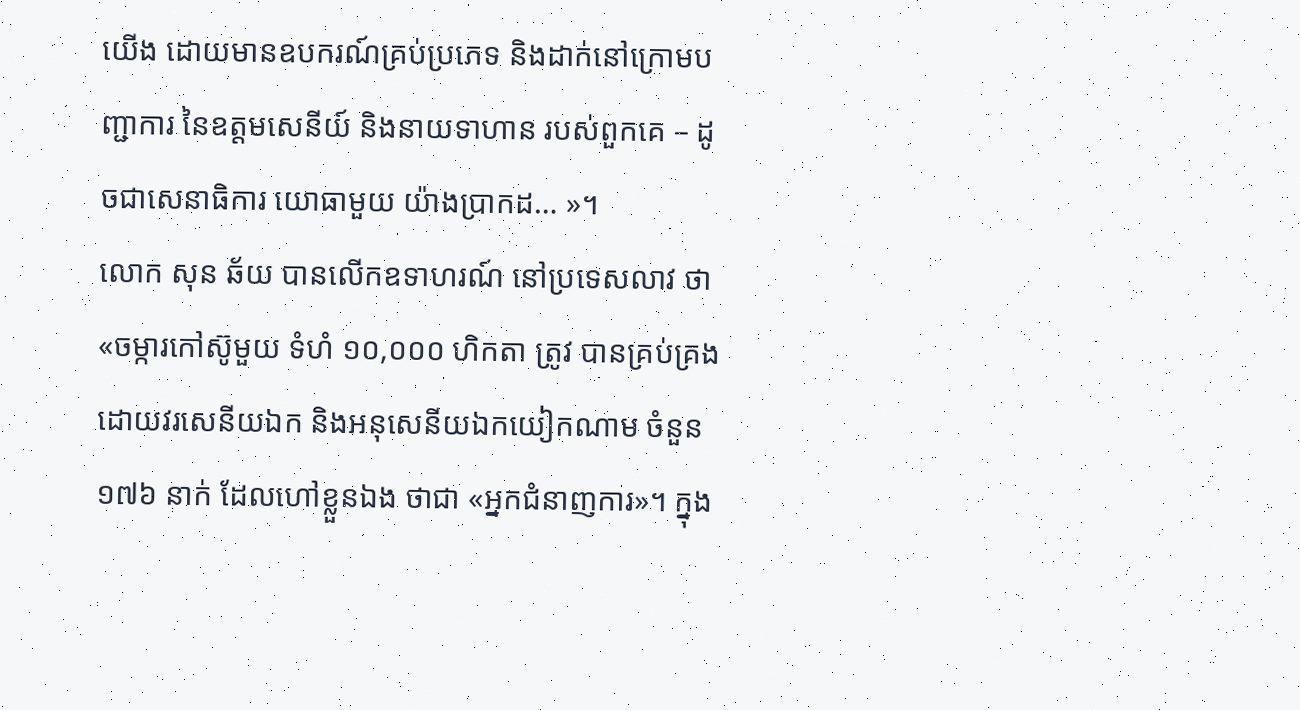យើង ដោយមានឧបករណ៍គ្រប់ប្រភេទ និងដាក់នៅក្រោមបញ្ជាការ នៃឧត្តមសេនីយ៍ និងនាយទាហាន របស់ពួកគេ – ដូចជាសេនាធិការ យោធាមួយ យ៉ាងប្រាកដ… »។
លោក សុន ឆ័យ បានលើកឧទាហរណ៍ នៅប្រទេសលាវ ថា «ចម្ការកៅស៊ូមួយ ទំហំ ១០,០០០ ហិកតា ត្រូវ បានគ្រប់គ្រងដោយវរសេនីយឯក និងអនុសេនីយឯកយៀកណាម ចំនួន ១៧៦ នាក់ ដែលហៅខ្លួនឯង ថាជា «អ្នកជំនាញការ»។ ក្នុង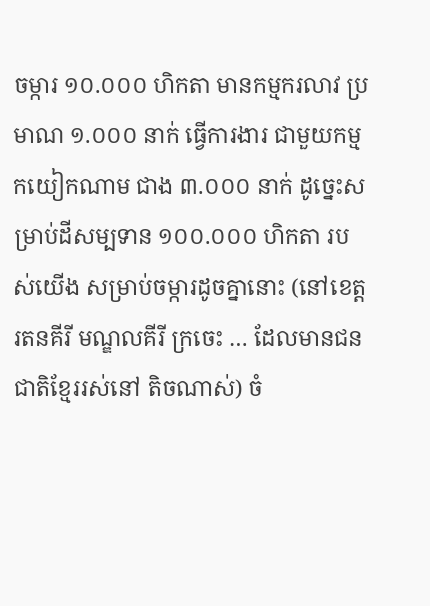ចម្ការ ១០.០០០ ហិកតា មានកម្មករលាវ ប្រមាណ ១.០០០ នាក់ ធ្វើការងារ ជាមួយកម្មកយៀកណាម ជាង ៣.០០០ នាក់ ដូច្នេះសម្រាប់ដីសម្បទាន ១០០.០០០ ហិកតា របស់យើង សម្រាប់ចម្ការដូចគ្នានោះ (នៅខេត្តរតនគីរី មណ្ឌលគីរី ក្រចេះ … ដែលមានជនជាតិខ្មែររស់នៅ តិចណាស់) ចំ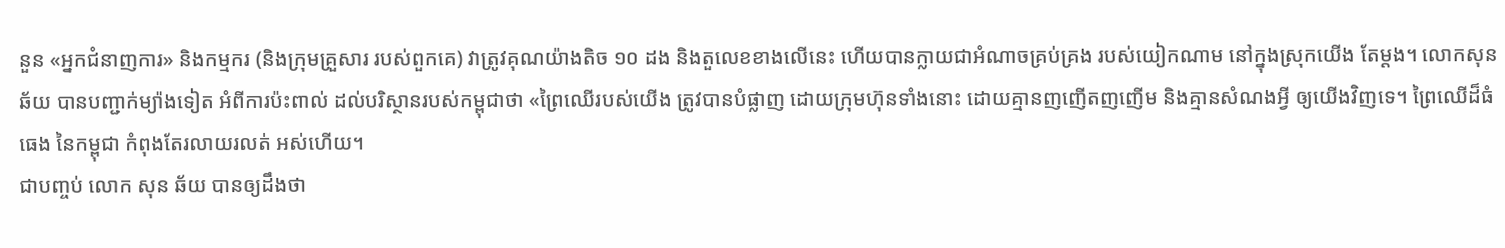នួន «អ្នកជំនាញការ» និងកម្មករ (និងក្រុមគ្រួសារ របស់ពួកគេ) វាត្រូវគុណយ៉ាងតិច ១០ ដង និងតួលេខខាងលើនេះ ហើយបានក្លាយជាអំណាចគ្រប់គ្រង របស់យៀកណាម នៅក្នុងស្រុកយើង តែម្តង។ លោកសុន ឆ័យ បានបញ្ជាក់ម្យ៉ាងទៀត អំពីការប៉ះពាល់ ដល់បរិស្ថានរបស់កម្ពុជាថា «ព្រៃឈើរបស់យើង ត្រូវបានបំផ្លាញ ដោយក្រុមហ៊ុនទាំងនោះ ដោយគ្មានញញើតញញើម និងគ្មានសំណងអ្វី ឲ្យយើងវិញទេ។ ព្រៃឈើដ៏ធំធេង នៃកម្ពុជា កំពុងតែរលាយរលត់ អស់ហើយ។
ជាបញ្ចប់ លោក សុន ឆ័យ បានឲ្យដឹងថា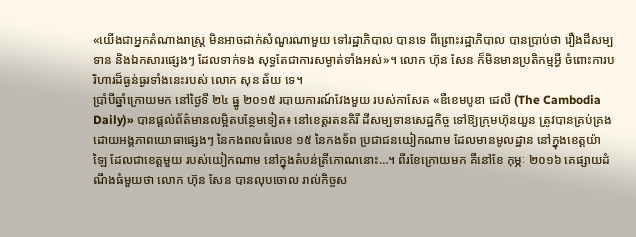«យើងជាអ្នកតំណាងរាស្ត្រ មិនអាចដាក់សំណួរណាមួយ ទៅរដ្ឋាភិបាល បានទេ ពីព្រោះរដ្ឋាភិបាល បានប្រាប់ថា រឿងដីសម្បទាន និងឯកសារផ្សេងៗ ដែលទាក់ទង សុទ្ធតែជាការសម្ងាត់ទាំងអស់»។ លោក ហ៊ុន សែន ក៏មិនមានប្រតិកម្មអ្វី ចំពោះការបរិហារដ៏ធ្ងន់ធ្ងរទាំងនេះរបស់ លោក សុន ឆ័យ ទេ។
ប្រាំបីឆ្នាំក្រោយមក នៅថ្ងៃទី ២៤ ធ្នូ ២០១៥ របាយការណ៍វែងមួយ របស់កាសែត «ឌឺខេមបូឌា ដេលី (The Cambodia Daily)» បានផ្តល់ព័ត៌មានលម្អិតបន្ថែមទៀត៖ នៅខេត្តរតនគិរី ដីសម្បទានសេដ្ឋកិច្ច ទៅឱ្យក្រុមហ៊ុនយួន ត្រូវបានគ្រប់គ្រង ដោយអង្គភាពយោធាផ្សេងៗ នៃកងពលធំលេខ ១៥ នៃកងទ័ព ប្រជាជនយៀកណាម ដែលមានមូលដ្ឋាន នៅក្នុងខេត្តយ៉ាឡៃ ដែលជាខេត្តមួយ របស់យៀកណាម នៅក្នុងតំបន់ត្រីកោណនោះ…។ ពីរខែក្រោយមក គឺនៅខែ កុម្ភៈ ២០១៦ គេផ្សាយដំណឹងធំមួយថា លោក ហ៊ុន សែន បានលុបចោល រាល់កិច្ចស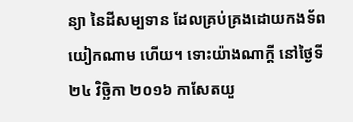ន្យា នៃដីសម្បទាន ដែលគ្រប់គ្រងដោយកងទ័ព យៀកណាម ហើយ។ ទោះយ៉ាងណាក្តី នៅថ្ងៃទី ២៤ វិច្ឆិកា ២០១៦ កាសែតយួ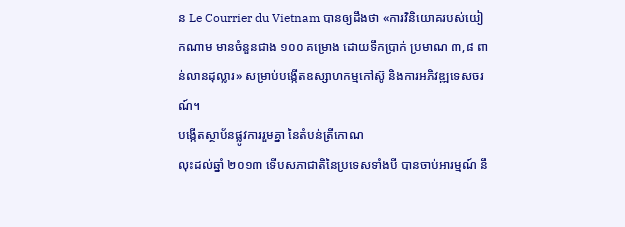ន Le Courrier du Vietnam បានឲ្យដឹងថា «ការវិនិយោគរបស់យៀកណាម មានចំនួនជាង ១០០ គម្រោង ដោយទឹកប្រាក់ ប្រមាណ ៣,៨ ពាន់លានដុល្លារ» សម្រាប់បង្កើតឧស្សាហកម្មកៅស៊ូ និងការអភិវឌ្ឍទេសចរណ៍។
បង្កើតស្ថាប័នផ្លូវការរួមគ្នា នៃតំបន់ត្រីកោណ
លុះដល់ឆ្នាំ ២០១៣ ទើបសភាជាតិនៃប្រទេសទាំងបី បានចាប់អារម្មណ៍ នឹ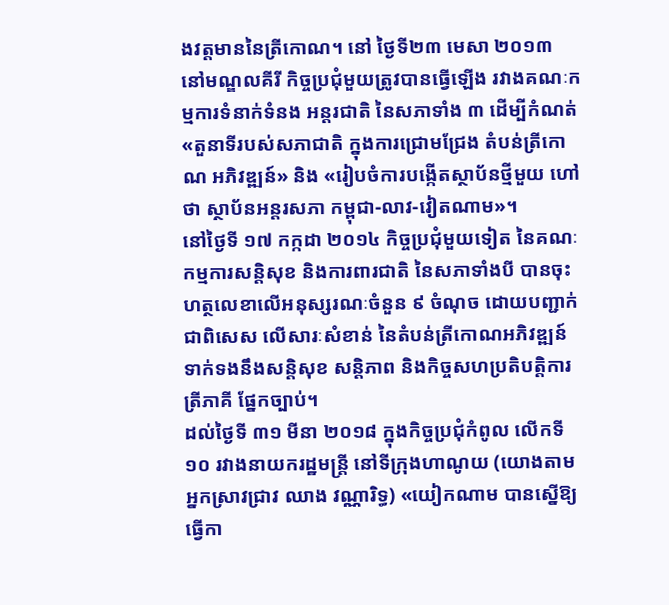ងវត្តមាននៃត្រីកោណ។ នៅ ថ្ងៃទី២៣ មេសា ២០១៣ នៅមណ្ឌលគីរី កិច្ចប្រជុំមួយត្រូវបានធ្វើឡើង រវាងគណៈកម្មការទំនាក់ទំនង អន្តរជាតិ នៃសភាទាំង ៣ ដើម្បីកំណត់ «តួនាទីរបស់សភាជាតិ ក្នុងការជ្រោមជ្រែង តំបន់ត្រីកោណ អភិវឌ្ឍន៍» និង «រៀបចំការបង្កើតស្ថាប័នថ្មីមួយ ហៅថា ស្ថាប័នអន្តរសភា កម្ពុជា-លាវ-វៀតណាម»។
នៅថ្ងៃទី ១៧ កក្កដា ២០១៤ កិច្ចប្រជុំមួយទៀត នៃគណៈកម្មការសន្តិសុខ និងការពារជាតិ នៃសភាទាំងបី បានចុះហត្ថលេខាលើអនុស្សរណៈចំនួន ៩ ចំណុច ដោយបញ្ជាក់ជាពិសេស លើសារៈសំខាន់ នៃតំបន់ត្រីកោណអភិវឌ្ឍន៍ ទាក់ទងនឹងសន្តិសុខ សន្តិភាព និងកិច្ចសហប្រតិបត្តិការត្រីភាគី ផ្នែកច្បាប់។
ដល់ថ្ងៃទី ៣១ មីនា ២០១៨ ក្នុងកិច្ចប្រជុំកំពូល លើកទី១០ រវាងនាយករដ្ឋមន្ត្រី នៅទីក្រុងហាណូយ (យោងតាមអ្នកស្រាវជ្រាវ ឈាង វណ្ណារិទ្ធ) «យៀកណាម បានស្នើឱ្យធ្វើកា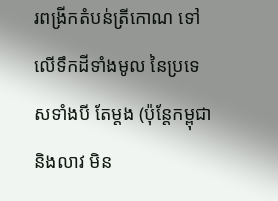រពង្រីកតំបន់ត្រីកោណ ទៅលើទឹកដីទាំងមូល នៃប្រទេសទាំងបី តែម្តង (ប៉ុន្តែកម្ពុជា និងលាវ មិន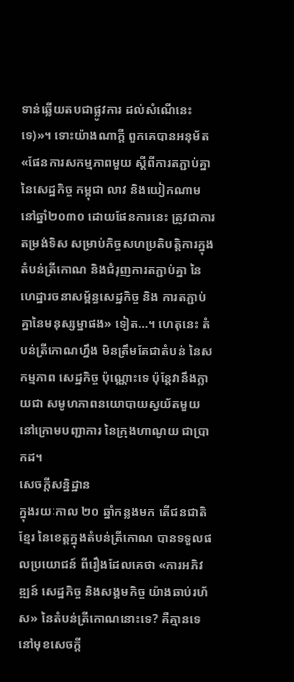ទាន់ឆ្លើយតបជាផ្លូវការ ដល់សំណើនេះទេ)»។ ទោះយ៉ាងណាក្តី ពួកគេបានអនុម័ត «ផែនការសកម្មភាពមួយ ស្តីពីការតភ្ជាប់គ្នា នៃសេដ្ឋកិច្ច កម្ពុជា លាវ និងយៀកណាម នៅឆ្នាំ២០៣០ ដោយផែនការនេះ ត្រូវជាការតម្រង់ទិស សម្រាប់កិច្ចសហប្រតិបត្តិការក្នុងតំបន់ត្រីកោណ និងជំរុញការតភ្ជាប់គ្នា នៃហេដ្ឋារចនាសម្ព័ន្ធសេដ្ឋកិច្ច និង ការតភ្ជាប់គ្នានៃមនុស្សម្នាផង» ទៀត…។ ហេតុនេះ តំបន់ត្រីកោណហ្នឹង មិនត្រឹមតែជាតំបន់ នៃសកម្មភាព សេដ្ឋកិច្ច ប៉ុណ្ណោះទេ ប៉ុន្តែវានឹងក្លាយជា សមូហភាពនយោបាយស្វយ័តមួយ នៅក្រោមបញ្ជាការ នៃក្រុងហាណូយ ជាប្រាកដ។
សេចក្តីសន្និដ្ឋាន
ក្នុងរយៈកាល ២០ ឆ្នាំកន្លងមក តើជនជាតិខ្មែរ នៃខេត្តក្នុងតំបន់ត្រីកោណ បានទទួលផលប្រយោជន៍ ពីរឿងដែលគេថា «ការអភិវឌ្ឍន៍ សេដ្ឋកិច្ច និងសង្គមកិច្ច យ៉ាងឆាប់រហ័ស» នៃតំបន់ត្រីកោណនោះទេ? គឺគ្មានទេ នៅមុខសេចក្តី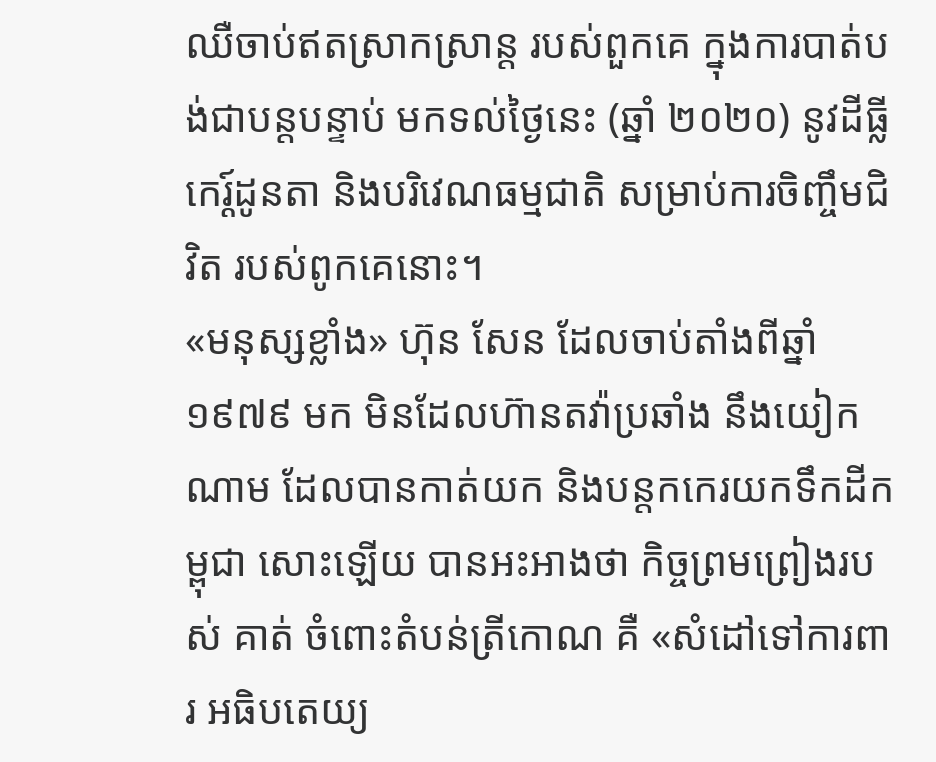ឈឺចាប់ឥតស្រាកស្រាន្ត របស់ពួកគេ ក្នុងការបាត់បង់ជាបន្តបន្ទាប់ មកទល់ថ្ងៃនេះ (ឆ្នាំ ២០២០) នូវដីធ្លីកេរ្ត៍ដូនតា និងបរិវេណធម្មជាតិ សម្រាប់ការចិញ្ចឹមជិវិត របស់ពូកគេនោះ។
«មនុស្សខ្លាំង» ហ៊ុន សែន ដែលចាប់តាំងពីឆ្នាំ ១៩៧៩ មក មិនដែលហ៊ានតវ៉ាប្រឆាំង នឹងយៀកណាម ដែលបានកាត់យក និងបន្តកកេរយកទឹកដីកម្ពុជា សោះឡើយ បានអះអាងថា កិច្ចព្រមព្រៀងរបស់ គាត់ ចំពោះតំបន់ត្រីកោណ គឺ «សំដៅទៅការពារ អធិបតេយ្យ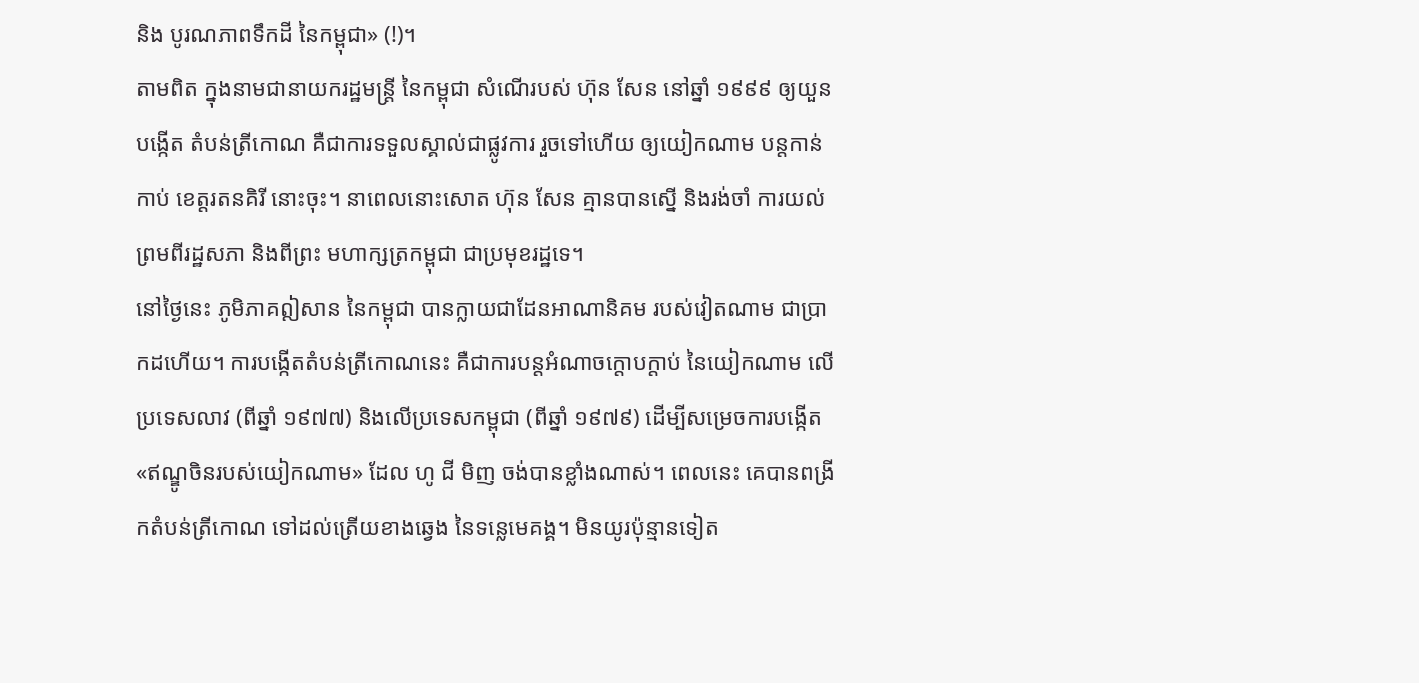និង បូរណភាពទឹកដី នៃកម្ពុជា» (!)។
តាមពិត ក្នុងនាមជានាយករដ្ឋមន្រ្តី នៃកម្ពុជា សំណើរបស់ ហ៊ុន សែន នៅឆ្នាំ ១៩៩៩ ឲ្យយួនបង្កើត តំបន់ត្រីកោណ គឺជាការទទួលស្គាល់ជាផ្លូវការ រួចទៅហើយ ឲ្យយៀកណាម បន្តកាន់កាប់ ខេត្តរតនគិរី នោះចុះ។ នាពេលនោះសោត ហ៊ុន សែន គ្មានបានស្នើ និងរង់ចាំ ការយល់ព្រមពីរដ្ឋសភា និងពីព្រះ មហាក្សត្រកម្ពុជា ជាប្រមុខរដ្ឋទេ។
នៅថ្ងៃនេះ ភូមិភាគឦសាន នៃកម្ពុជា បានក្លាយជាដែនអាណានិគម របស់វៀតណាម ជាប្រាកដហើយ។ ការបង្កើតតំបន់ត្រីកោណនេះ គឺជាការបន្តអំណាចក្តោបក្តាប់ នៃយៀកណាម លើប្រទេសលាវ (ពីឆ្នាំ ១៩៧៧) និងលើប្រទេសកម្ពុជា (ពីឆ្នាំ ១៩៧៩) ដើម្បីសម្រេចការបង្កើត «ឥណ្ឌូចិនរបស់យៀកណាម» ដែល ហូ ជី មិញ ចង់បានខ្លាំងណាស់។ ពេលនេះ គេបានពង្រីកតំបន់ត្រីកោណ ទៅដល់ត្រើយខាងឆ្វេង នៃទន្លេមេគង្គ។ មិនយូរប៉ុន្មានទៀត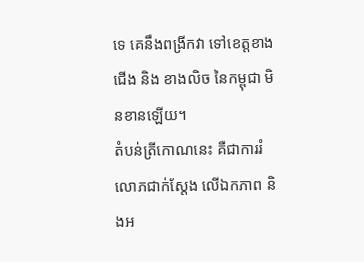ទេ គេនឹងពង្រីកវា ទៅខេត្តខាងជើង និង ខាងលិច នៃកម្ពុជា មិនខានឡើយ។
តំបន់ត្រីកោណនេះ គឺជាការរំលោភជាក់ស្តែង លើឯកភាព និងអ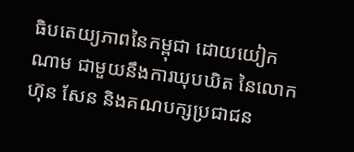ធិបតេយ្យភាពនៃកម្ពុជា ដោយយៀកណាម ជាមួយនឹងការឃុបឃិត នៃលោក ហ៊ុន សែន និងគណបក្សប្រជាជន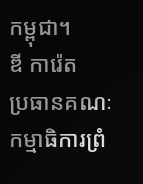កម្ពុជា។
ឌី ការ៉េត
ប្រធានគណៈកម្មាធិការព្រំ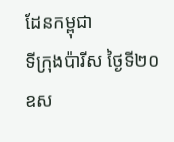ដែនកម្ពុជា
ទីក្រុងប៉ារីស ថ្ងៃទី២០ ឧស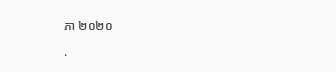ភា ២០២០

.